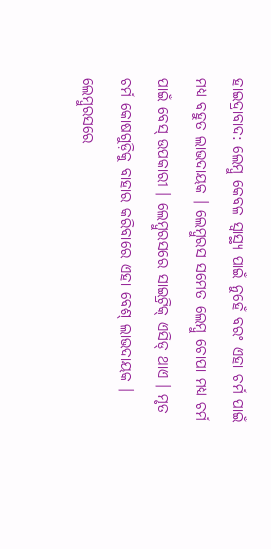ହାଇଦ୍ରାବାଦ: ଲେମ୍ବୁ କେବଳ ସ୍ୱାସ୍ଥ୍ୟ ପାଇଁ ନୁହେଁ ବରଂ ଏହା ଚର୍ମ ପାଇଁ ମଧ୍ୟ ବହୁତ ଲାଭଦାୟକ । ଲେମ୍ବୁରସ ସମେତ ଲେମ୍ବୁ ଚୋପା ମଧ୍ୟ ଚର୍ମ ପାଇଁ ବେସ୍ ଉପକାରୀ । ଲେମ୍ବୁରସରେ ସାଇଟ୍ରିକ୍ ଏସିଡ୍ ଥାଏ । ମୃତ ଚର୍ମ କୋଷଗୁଡ଼ିକୁ ବାହାର କରିବାରେ ଏହା ବେଶ୍ ଲାଭଦାୟକ । ଲେମ୍ବୁରସରେ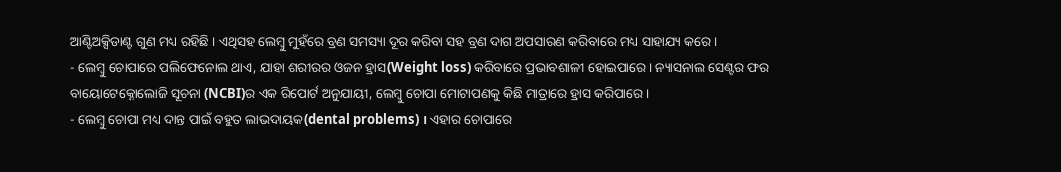ଆଣ୍ଟିଅକ୍ସିଡାଣ୍ଟ ଗୁଣ ମଧ୍ୟ ରହିଛି । ଏଥିସହ ଲେମ୍ବୁ ମୁହଁରେ ବ୍ରଣ ସମସ୍ୟା ଦୂର କରିବା ସହ ବ୍ରଣ ଦାଗ ଅପସାରଣ କରିବାରେ ମଧ୍ୟ ସାହାଯ୍ୟ କରେ ।
- ଲେମ୍ବୁ ଚୋପାରେ ପଲିଫେନୋଲ ଥାଏ, ଯାହା ଶରୀରର ଓଜନ ହ୍ରାସ(Weight loss) କରିବାରେ ପ୍ରଭାବଶାଳୀ ହୋଇପାରେ । ନ୍ୟାସନାଲ ସେଣ୍ଟର ଫର ବାୟୋଟେକ୍ନୋଲୋଜି ସୂଚନା (NCBI)ର ଏକ ରିପୋର୍ଟ ଅନୁଯାୟୀ, ଲେମ୍ବୁ ଚୋପା ମୋଟାପଣକୁ କିଛି ମାତ୍ରାରେ ହ୍ରାସ କରିପାରେ ।
- ଲେମ୍ବୁ ଚୋପା ମଧ୍ୟ ଦାନ୍ତ ପାଇଁ ବହୁତ ଲାଭଦାୟକ(dental problems) । ଏହାର ଚୋପାରେ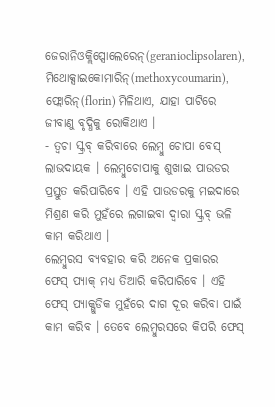ଜେରାନିଓକ୍ଲିପ୍ସୋଲେରେନ୍(geranioclipsolaren), ମିଥୋକ୍ସାଇକୋମାରିନ୍(methoxycoumarin), ଫ୍ଲୋରିନ୍(florin) ମିଳିଥାଏ, ଯାହା ପାଟିରେ ଜୀବାଣୁ ବୃଦ୍ଧିକୁ ରୋକିଥାଏ ।
- ତ୍ବଚା ସ୍କ୍ରବ୍ କରିବାରେ ଲେମ୍ବୁ ଚୋପା ବେସ୍ ଲାଭଦାୟକ । ଲେମ୍ବୁଚୋପାକୁ ଶୁଖାଇ ପାଉଡର ପ୍ରସ୍ତୁତ କରିପାରିବେ । ଏହି ପାଉଡରକୁ ମଇଦାରେ ମିଶ୍ରଣ କରି ମୁହଁରେ ଲଗାଇବା ଦ୍ବାରା ସ୍କ୍ରବ୍ ଭଳି କାମ କରିଥାଏ ।
ଲେମ୍ବୁରସ ବ୍ୟବହାର କରି ଅନେକ ପ୍ରକାରର ଫେସ୍ ପ୍ୟାକ୍ ମଧ୍ୟ ତିଆରି କରିପାରିବେ । ଏହି ଫେସ୍ ପ୍ୟାକ୍ଗୁଡିକ ମୁହଁରେ ଦାଗ ଦୂର କରିବା ପାଇଁ କାମ କରିବ । ତେବେ ଲେମ୍ବୁରସରେ କିପରି ଫେସ୍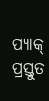ପ୍ୟାକ୍ ପ୍ରସ୍ତୁତ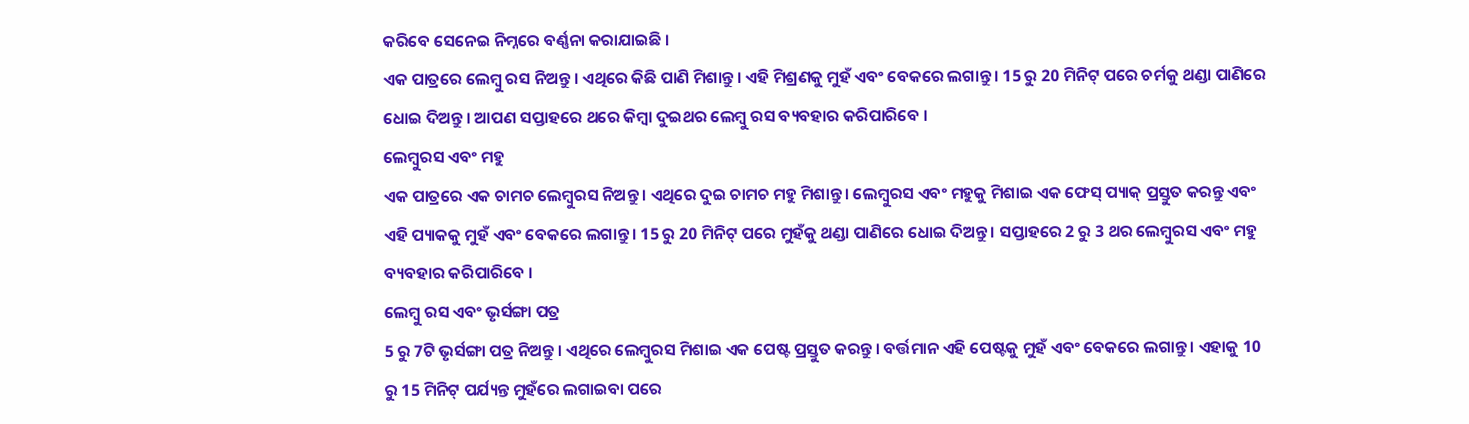କରିବେ ସେନେଇ ନିମ୍ନରେ ବର୍ଣ୍ଣନା କରାଯାଇଛି ।
ଏକ ପାତ୍ରରେ ଲେମ୍ବୁ ରସ ନିଅନ୍ତୁ । ଏଥିରେ କିଛି ପାଣି ମିଶାନ୍ତୁ । ଏହି ମିଶ୍ରଣକୁ ମୁହଁ ଏବଂ ବେକରେ ଲଗାନ୍ତୁ । 15 ରୁ 20 ମିନିଟ୍ ପରେ ଚର୍ମକୁ ଥଣ୍ଡା ପାଣିରେ ଧୋଇ ଦିଅନ୍ତୁ । ଆପଣ ସପ୍ତାହରେ ଥରେ କିମ୍ବା ଦୁଇଥର ଲେମ୍ବୁ ରସ ବ୍ୟବହାର କରିପାରିବେ ।
ଲେମ୍ବୁରସ ଏବଂ ମହୁ
ଏକ ପାତ୍ରରେ ଏକ ଚାମଚ ଲେମ୍ବୁରସ ନିଅନ୍ତୁ । ଏଥିରେ ଦୁଇ ଚାମଚ ମହୁ ମିଶାନ୍ତୁ । ଲେମ୍ବୁରସ ଏବଂ ମହୁକୁ ମିଶାଇ ଏକ ଫେସ୍ ପ୍ୟାକ୍ ପ୍ରସ୍ତୁତ କରନ୍ତୁ ଏବଂ ଏହି ପ୍ୟାକକୁ ମୁହଁ ଏବଂ ବେକରେ ଲଗାନ୍ତୁ । 15 ରୁ 20 ମିନିଟ୍ ପରେ ମୁହଁକୁ ଥଣ୍ଡା ପାଣିରେ ଧୋଇ ଦିଅନ୍ତୁ । ସପ୍ତାହରେ 2 ରୁ 3 ଥର ଲେମ୍ବୁରସ ଏବଂ ମହୁ ବ୍ୟବହାର କରିପାରିବେ ।
ଲେମ୍ବୁ ରସ ଏବଂ ଭୃର୍ସଙ୍ଗା ପତ୍ର
5 ରୁ 7ଟି ଭୃର୍ସଙ୍ଗା ପତ୍ର ନିଅନ୍ତୁ । ଏଥିରେ ଲେମ୍ବୁରସ ମିଶାଇ ଏକ ପେଷ୍ଟ ପ୍ରସ୍ତୁତ କରନ୍ତୁ । ବର୍ତ୍ତମାନ ଏହି ପେଷ୍ଟକୁ ମୁହଁ ଏବଂ ବେକରେ ଲଗାନ୍ତୁ । ଏହାକୁ 10 ରୁ 15 ମିନିଟ୍ ପର୍ଯ୍ୟନ୍ତ ମୁହଁରେ ଲଗାଇବା ପରେ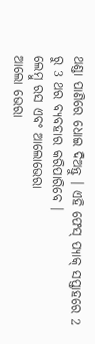ଥଣ୍ଡା ପାଣିରେ ଧୋଇ ଦିଅନ୍ତୁ । ଏହି ଫେସ୍ ପ୍ୟାକ୍ ସପ୍ତାହରେ 2 ରୁ 3 ଥର ବ୍ୟବହାର କରିପାରିବେ ।
ଲେମ୍ବୁ ରସ ଏବଂ ଆଲୋଭେରା
ଆଲୋ ଭେରା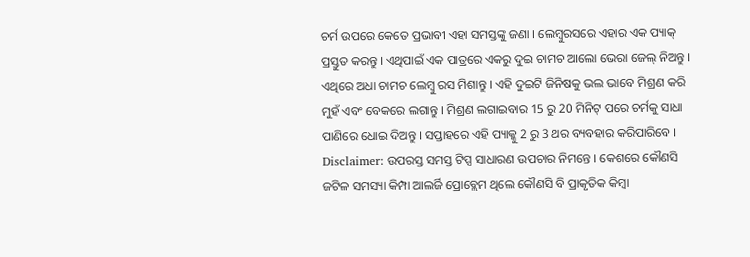ଚର୍ମ ଉପରେ କେତେ ପ୍ରଭାବୀ ଏହା ସମସ୍ତଙ୍କୁ ଜଣା । ଲେମ୍ବୁରସରେ ଏହାର ଏକ ପ୍ୟାକ୍ ପ୍ରସ୍ତୁତ କରନ୍ତୁ । ଏଥିପାଇଁ ଏକ ପାତ୍ରରେ ଏକରୁ ଦୁଇ ଚାମଚ ଆଲୋ ଭେରା ଜେଲ୍ ନିଅନ୍ତୁ । ଏଥିରେ ଅଧା ଚାମଚ ଲେମ୍ବୁ ରସ ମିଶାନ୍ତୁ । ଏହି ଦୁଇଟି ଜିନିଷକୁ ଭଲ ଭାବେ ମିଶ୍ରଣ କରି ମୁହଁ ଏବଂ ବେକରେ ଲଗାନ୍ତୁ । ମିଶ୍ରଣ ଲଗାଇବାର 15 ରୁ 20 ମିନିଟ୍ ପରେ ଚର୍ମକୁ ସାଧା ପାଣିରେ ଧୋଇ ଦିଅନ୍ତୁ । ସପ୍ତାହରେ ଏହି ପ୍ୟାକ୍କୁ 2 ରୁ 3 ଥର ବ୍ୟବହାର କରିପାରିବେ ।
Disclaimer: ଉପରସ୍ତ ସମସ୍ତ ଟିପ୍ସ ସାଧାରଣ ଉପଚାର ନିମନ୍ତେ । କେଶରେ କୌଣସି ଜଟିଳ ସମସ୍ୟା କିମ୍ପା ଆଲର୍ଜି ପ୍ରୋବ୍ଲେମ ଥିଲେ କୌଣସି ବି ପ୍ରାକୃତିକ କିମ୍ବା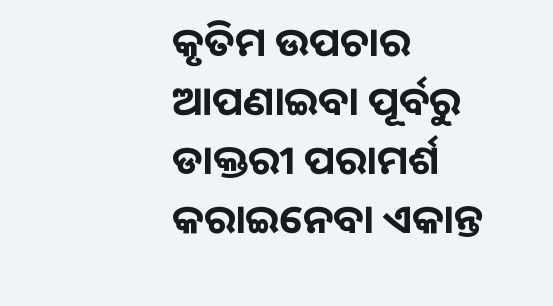କୃତିମ ଉପଚାର ଆପଣାଇବା ପୂର୍ବରୁ ଡାକ୍ତରୀ ପରାମର୍ଶ କରାଇନେବା ଏକାନ୍ତ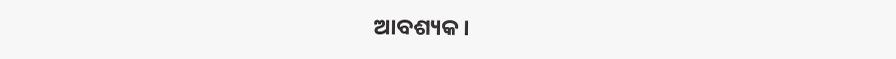ଆବଶ୍ୟକ ।